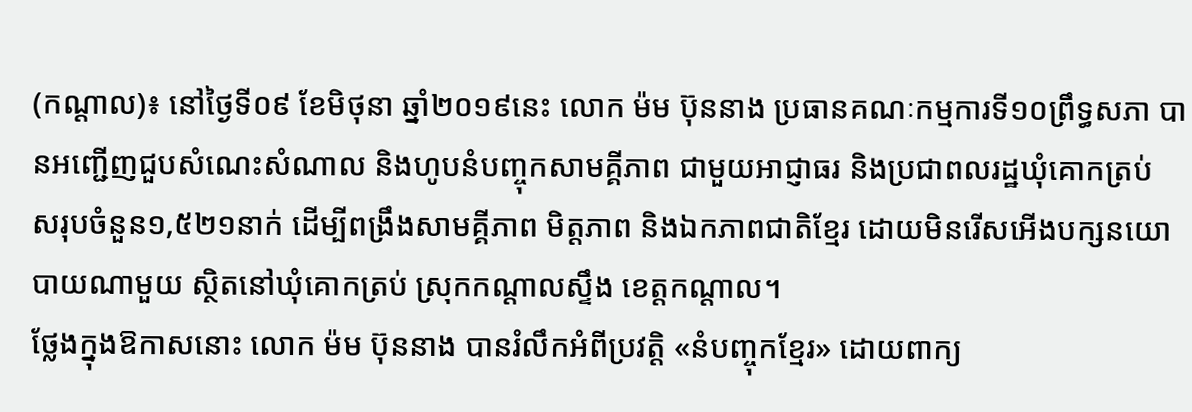(កណ្ដាល)៖ នៅថ្ងៃទី០៩ ខែមិថុនា ឆ្នាំ២០១៩នេះ លោក ម៉ម ប៊ុននាង ប្រធានគណៈកម្មការទី១០ព្រឹទ្ធសភា បានអញ្ជើញជួបសំណេះសំណាល និងហូបនំបញ្ចុកសាមគ្គីភាព ជាមួយអាជ្ញាធរ និងប្រជាពលរដ្ឋឃុំគោកត្រប់ សរុបចំនួន១,៥២១នាក់ ដើម្បីពង្រឹងសាមគ្គីភាព មិត្តភាព និងឯកភាពជាតិខ្មែរ ដោយមិនរើសអើងបក្សនយោបាយណាមួយ ស្ថិតនៅឃុំគោកត្រប់ ស្រុកកណ្តាលស្ទឹង ខេត្តកណ្តាល។
ថ្លែងក្នុងឱកាសនោះ លោក ម៉ម ប៊ុននាង បានរំលឹកអំពីប្រវត្តិ «នំបញ្ចុកខ្មែរ» ដោយពាក្យ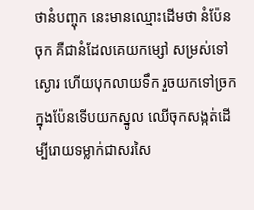ថានំបញ្ចុក នេះមានឈ្មោះដើមថា នំប៉ែនចុក គឺជានំដែលគេយកម្សៅ សម្រស់ទៅស្ងោរ ហើយបុកលាយទឹក រួចយកទៅច្រក ក្នុងប៉ែនទើបយកស្នូល ឈើចុកសង្កត់ដើម្បីរោយទម្លាក់ជាសរសៃ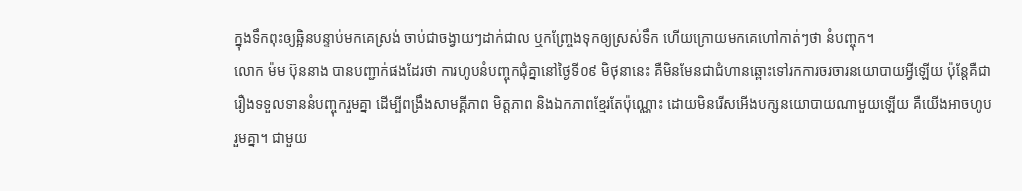ក្នុងទឹកពុះឲ្យឆ្អិនបន្ទាប់មកគេស្រង់ ចាប់ជាចង្វាយៗដាក់ជាល ឬកញ្ច្រែងទុកឲ្យស្រស់ទឹក ហើយក្រោយមកគេហៅកាត់ៗថា នំបញ្ចុក។
លោក ម៉ម ប៊ុននាង បានបញ្ជាក់ផងដែរថា ការហូបនំបញ្ចុកជុំគ្នានៅថ្ងៃទី០៩ មិថុនានេះ គឺមិនមែនជាជំហានឆ្ពោះទៅរកការចរចារនយោបាយអ្វីឡើយ ប៉ុន្តែគឺជារឿងទទួលទាននំបញ្ចុករួមគ្នា ដើម្បីពង្រឹងសាមគ្គីភាព មិត្តភាព និងឯកភាពខ្មែរតែប៉ុណ្ណោះ ដោយមិនរើសអើងបក្សនយោបាយណាមួយឡើយ គឺយើងអាចហូបរួមគ្នា។ ជាមួយ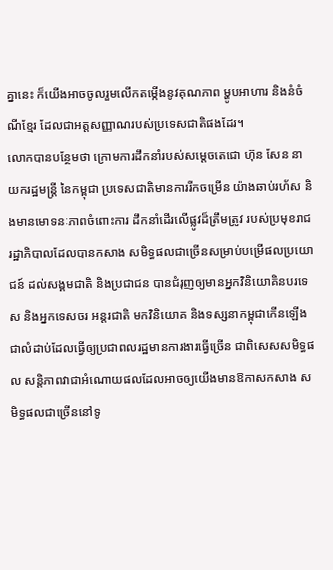គ្នានេះ ក៏យើងអាចចូលរួមលើកតម្កើងនូវគុណភាព ម្ហូបអាហារ និងនំចំណីខ្មែរ ដែលជាអត្តសញ្ញាណរបស់ប្រទេសជាតិផងដែរ។
លោកបានបន្ថែមថា ក្រោមការដឹកនាំរបស់សម្តេចតេជោ ហ៊ុន សែន នាយករដ្ឋមន្ត្រី នៃកម្ពុជា ប្រទេសជាតិមានការរីកចម្រើន យ៉ាងឆាប់រហ័ស និងមានមោទនៈភាពចំពោះការ ដឹកនាំដើរលើផ្លូវដ៏ត្រឹមត្រូវ របស់ប្រមុខរាជរដ្ឋាភិបាលដែលបានកសាង សមិទ្ធផលជាច្រើនសម្រាប់បម្រើផលប្រយោជន៍ ដល់សង្គមជាតិ និងប្រជាជន បានជំរុញឲ្យមានអ្នកវិនិយោគិនបរទេស និងអ្នកទេសចរ អន្តរជាតិ មកវិនិយោគ និងទស្សនាកម្ពុជាកើនឡើង ជាលំដាប់ដែលធ្វើឲ្យប្រជាពលរដ្ឋមានការងារធ្វើច្រើន ជាពិសេសសមិទ្ធផល សន្តិភាពវាជាអំណោយផលដែលអាចឲ្យយើងមានឱកាសកសាង សមិទ្ធផលជាច្រើននៅទូ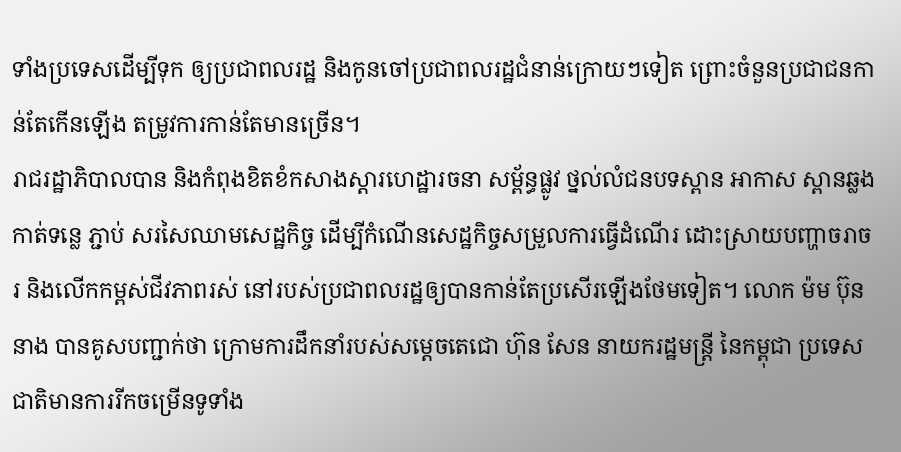ទាំងប្រទេសដើម្បីទុក ឲ្យប្រជាពលរដ្ឋ និងកូនចៅប្រជាពលរដ្ឋជំនាន់ក្រោយៗទៀត ព្រោះចំនួនប្រជាជនកាន់តែកើនឡើង តម្រូវការកាន់តែមានច្រើន។
រាជរដ្ឋាភិបាលបាន និងកំពុងខិតខំកសាងស្តារហេដ្ឋារចនា សម្ព័ន្ធផ្លូវ ថ្នល់លំជនបទស្ពាន អាកាស ស្ពានឆ្លងកាត់ទន្លេ ភ្ជាប់ សរសៃឈាមសេដ្ឋកិច្ច ដើម្បីកំណើនសេដ្ឋកិច្ចសម្រួលការធ្វើដំណើរ ដោះស្រាយបញ្ហាចរាចរ និងលើកកម្ពស់ជីវភាពរស់ នៅរបស់ប្រជាពលរដ្ឋឲ្យបានកាន់តែប្រសើរឡើងថែមទៀត។ លោក ម៉ម ប៊ុននាង បានគូសបញ្ជាក់ថា ក្រោមការដឹកនាំរបស់សម្តេចតេជោ ហ៊ុន សែន នាយករដ្ឋមន្ត្រី នៃកម្ពុជា ប្រទេសជាតិមានការរីកចម្រើនទូទាំង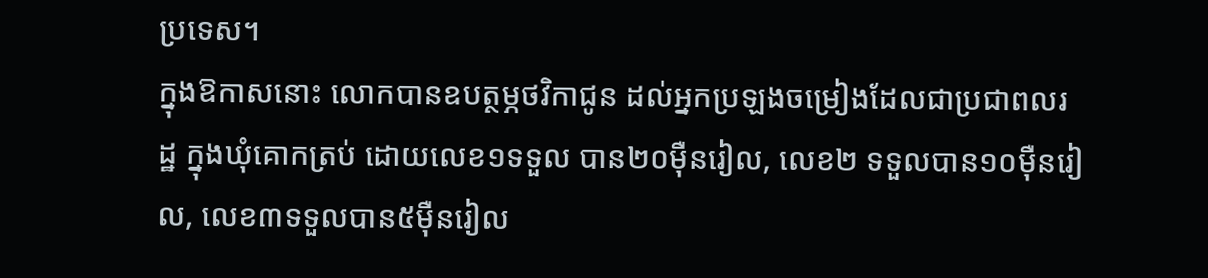ប្រទេស។
ក្នុងឱកាសនោះ លោកបានឧបត្ថម្ភថវិកាជូន ដល់អ្នកប្រឡងចម្រៀងដែលជាប្រជាពលរដ្ឋ ក្នុងឃុំគោកត្រប់ ដោយលេខ១ទទួល បាន២០ម៉ឺនរៀល, លេខ២ ទទួលបាន១០ម៉ឺនរៀល, លេខ៣ទទួលបាន៥ម៉ឺនរៀល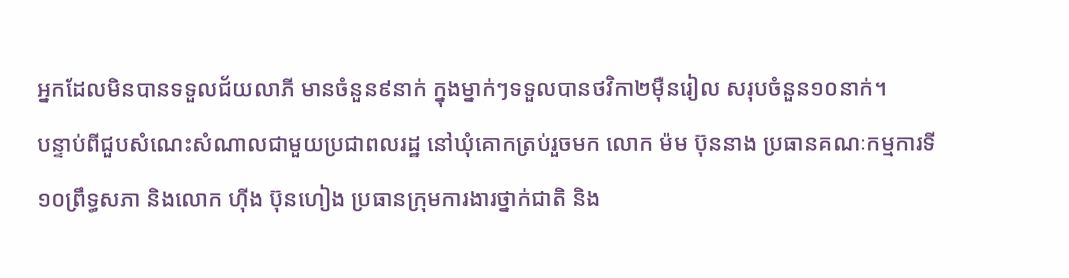អ្នកដែលមិនបានទទួលជ័យលាភី មានចំនួន៩នាក់ ក្នុងម្នាក់ៗទទួលបានថវិកា២ម៉ឺនរៀល សរុបចំនួន១០នាក់។
បន្ទាប់ពីជួបសំណេះសំណាលជាមួយប្រជាពលរដ្ឋ នៅឃុំគោកត្រប់រួចមក លោក ម៉ម ប៊ុននាង ប្រធានគណៈកម្មការទី១០ព្រឹទ្ធសភា និងលោក ហ៊ីង ប៊ុនហៀង ប្រធានក្រុមការងារថ្នាក់ជាតិ និង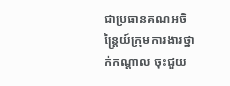ជាប្រធានគណអចិន្រ្តៃយ៍ក្រុមការងារថ្នាក់កណ្តាល ចុះជួយ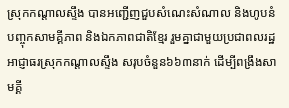ស្រុកកណ្តាលស្ទឹង បានអញ្ជើញជួបសំណេះសំណាល និងហូបនំបញ្ចុកសាមគ្គីភាព និងឯកភាពជាតិខ្មែរ រួមគ្នាជាមួយប្រជាពលរដ្ឋ អាជ្ញាធរស្រុកកណ្តាលស្ទឹង សរុបចំនួន៦៦៣នាក់ ដើម្បីពង្រឹងសាមគ្គី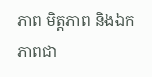ភាព មិត្តភាព និងឯកភាពជា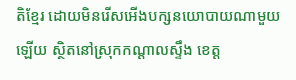តិខ្មែរ ដោយមិនរើសអើងបក្សនយោបាយណាមួយឡើយ ស្ថិតនៅស្រុកកណ្តាលស្ទឹង ខេត្ត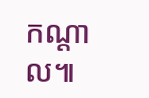កណ្តាល៕